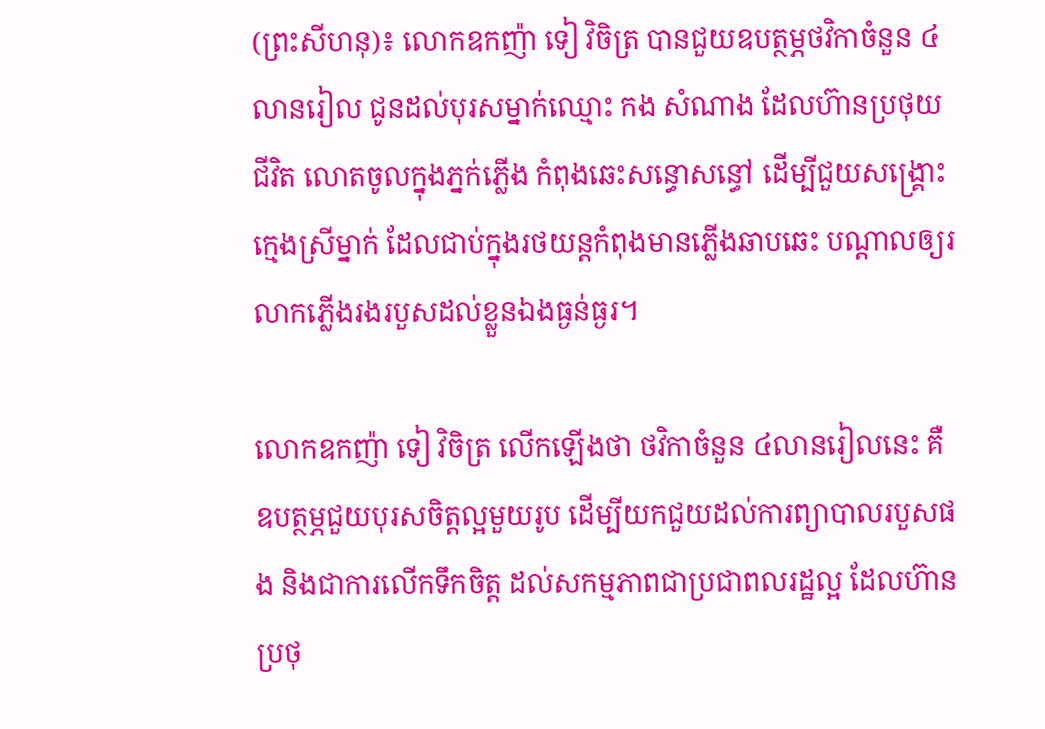(ព្រះសីហនុ)៖ លោកឧកញ៉ា ទៀ វិចិត្រ បានជួយឧបត្ថម្ភថវិកាចំនួន ៤លានរៀល ជូនដល់បុរសម្នាក់ឈ្មោះ កង សំណាង ដែលហ៊ានប្រថុយជីវិត លោតចូលក្នុងភ្នក់ភ្លេីង កំពុងឆេះសន្ធោសន្ធៅ ដើម្បីជួយសង្គ្រោះក្មេងស្រីម្នាក់ ដែលជាប់ក្នុងរថយន្តកំពុងមានភ្លើងឆាបឆេះ បណ្តាលឲ្យរលាកភ្លើងរងរបួសដល់ខ្លួនឯងធ្ងន់ធ្ងរ។

លោកឧកញ៉ា ទៀ វិចិត្រ លេីកឡេីងថា ថវិកាចំនួន ៤លានរៀលនេះ គឺឧបត្ថម្ភជួយបុរសចិត្តល្អមួយរូប ដេីម្បីយកជួយដល់ការព្យាបាលរបួសផង និងជាការលើកទឹកចិត្ត ដល់សកម្មភាពជាប្រជាពលរដ្ឋល្អ ដែលហ៊ានប្រថុ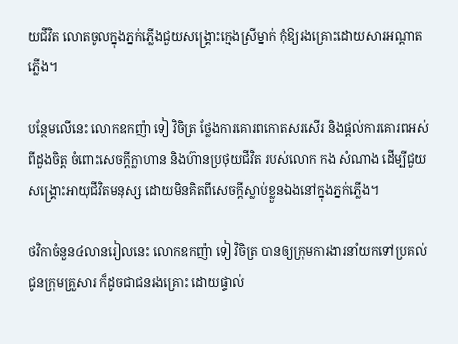យជីវិត លោតចូលក្នុងភ្នក់ភ្លេីងជួយសង្គ្រោះក្មេងស្រីម្នាក់ កុំឱ្យរងគ្រោះដោយសារអណ្តាតភ្លើង។

បន្ថែមលើនេះ លោកឧកញ៉ា ទៀ វិចិត្រ ថ្លែងការគោរពកោតសរសើរ និងផ្តល់ការគោរពអស់ពីដួងចិត្ត ចំពោះសេចក្ដីក្លាហាន និងហ៊ានប្រថុយជីវិត របស់លោក កង សំណាង ដើម្បីជួយសង្គ្រោះអាយុជីវិតមនុស្ស ដោយមិនគិតពីសេចក្តីស្លាប់ខ្លួនឯងនៅក្នុងភ្នក់ភ្លើង។

ថវិកាចំនួន៤លានរៀលនេះ លោកឧកញ៉ា ទៀ វិចិត្រ បានឲ្យក្រុមការងារនាំយកទៅប្រគល់ជូនក្រុមគ្រួសារ ក៏ដូចជាជនរងគ្រោះ ដោយផ្ទាល់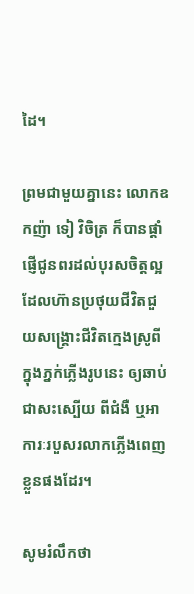ដៃ។

ព្រមជាមួយគ្នានេះ លោកឧកញ៉ា ទៀ វិចិត្រ ក៏បានផ្តាំផ្ញើជូនពរដល់បុរសចិត្តល្អ ដែលហ៊ានប្រថុយជីវិតជួយសង្គ្រោះជីវិតក្មេងស្រូពីក្នុងភ្នក់ភ្លើងរូបនេះ ឲ្យឆាប់ជាសះស្បើយ ពីជំងឺ ឬអាការៈរបួសរលាកភ្លើងពេញខ្លួនផងដែរ។

សូមរំលឹកថា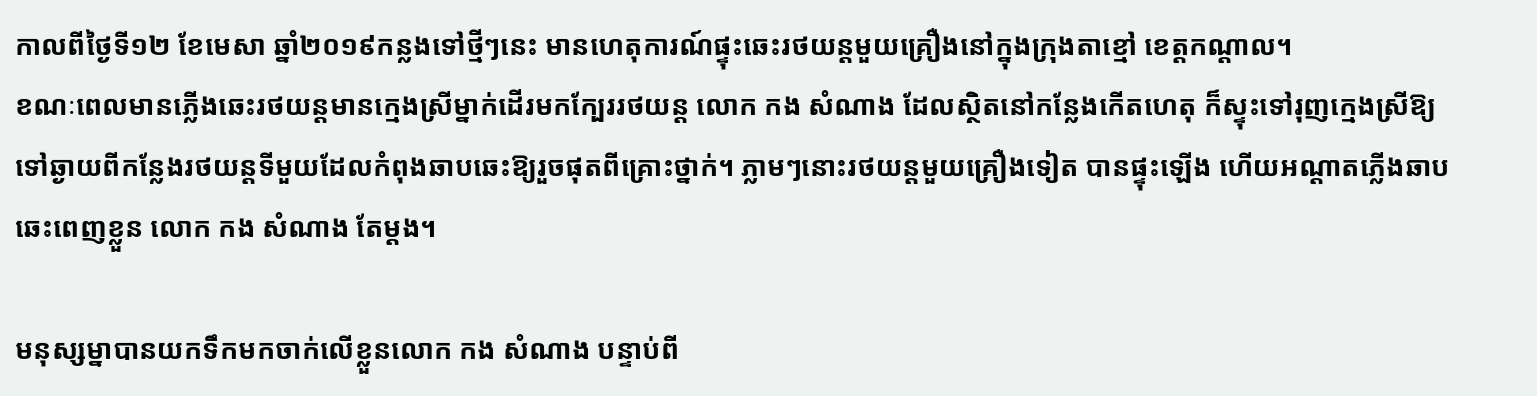កាលពីថ្ងៃទី១២ ខែមេសា ឆ្នាំ២០១៩កន្លងទៅថ្មីៗនេះ មានហេតុការណ៍ផ្ទុះឆេះរថយន្តមួយគ្រឿងនៅក្នុងក្រុងតាខ្មៅ ខេត្តកណ្តាល។
ខណៈពេលមានភ្លើងឆេះរថយន្តមានក្មេងស្រីម្នាក់ដើរមកក្បែររថយន្ត លោក កង សំណាង ដែលស្ថិតនៅកន្លែងកើតហេតុ ក៏ស្ទុះទៅរុញក្មេងស្រីឱ្យទៅឆ្ងាយពីកន្លែងរថយន្តទីមួយដែលកំពុងឆាបឆេះឱ្យរួចផុតពីគ្រោះថ្នាក់។ ភ្លាមៗនោះរថយន្តមួយគ្រឿងទៀត បានផ្ទុះឡើង ហើយអណ្តាតភ្លើងឆាបឆេះពេញខ្លួន លោក កង សំណាង តែម្តង។

មនុស្សម្នាបានយកទឹកមកចាក់លើខ្លួនលោក កង សំណាង បន្ទាប់ពី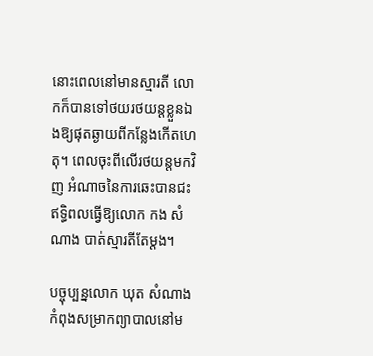នោះពេលនៅមានស្មារតី លោកក៏បានទៅថយរថយន្តខ្លួនឯងឱ្យផុតឆ្ងាយពីកន្លែងកើតហេតុ។ ពេលចុះពីលើរថយន្តមកវិញ អំណាចនៃការឆេះបានជះឥទ្ធិពលធ្វើឱ្យលោក កង សំណាង បាត់ស្មារតីតែម្តង។

បច្ចុប្បន្នលោក ឃុត សំណាង កំពុងសម្រាកព្យាបាលនៅម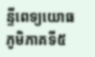ន្ទីពេទ្យយោធភូមិភាគទី៥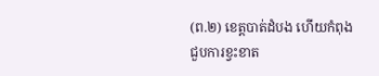(ព.២) ខេត្តបាត់ដំបង ហើយកំពុងជួបការខ្វះខាត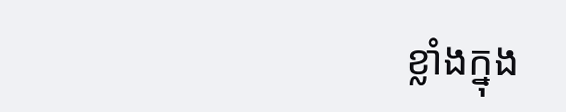ខ្លាំងក្នុង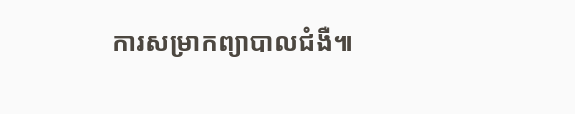ការសម្រាកព្យាបាលជំងឺ៕